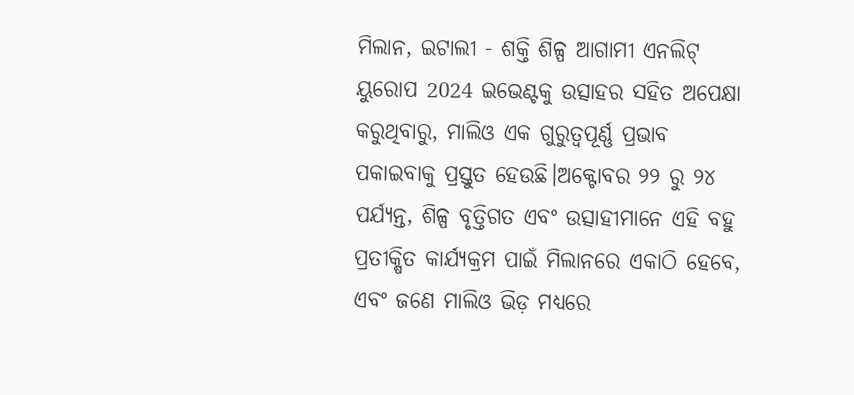ମିଲାନ, ଇଟାଲୀ - ଶକ୍ତି ଶିଳ୍ପ ଆଗାମୀ ଏନଲିଟ୍ ୟୁରୋପ 2024 ଇଭେଣ୍ଟକୁ ଉତ୍ସାହର ସହିତ ଅପେକ୍ଷା କରୁଥିବାରୁ, ମାଲିଓ ଏକ ଗୁରୁତ୍ୱପୂର୍ଣ୍ଣ ପ୍ରଭାବ ପକାଇବାକୁ ପ୍ରସ୍ତୁତ ହେଉଛି।ଅକ୍ଟୋବର ୨୨ ରୁ ୨୪ ପର୍ଯ୍ୟନ୍ତ, ଶିଳ୍ପ ବୃତ୍ତିଗତ ଏବଂ ଉତ୍ସାହୀମାନେ ଏହି ବହୁ ପ୍ରତୀକ୍ଷିତ କାର୍ଯ୍ୟକ୍ରମ ପାଇଁ ମିଲାନରେ ଏକାଠି ହେବେ, ଏବଂ ଜଣେ ମାଲିଓ ଭିଡ଼ ମଧ୍ୟରେ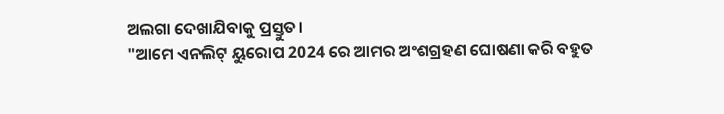ଅଲଗା ଦେଖାଯିବାକୁ ପ୍ରସ୍ତୁତ।
"ଆମେ ଏନଲିଟ୍ ୟୁରୋପ 2024 ରେ ଆମର ଅଂଶଗ୍ରହଣ ଘୋଷଣା କରି ବହୁତ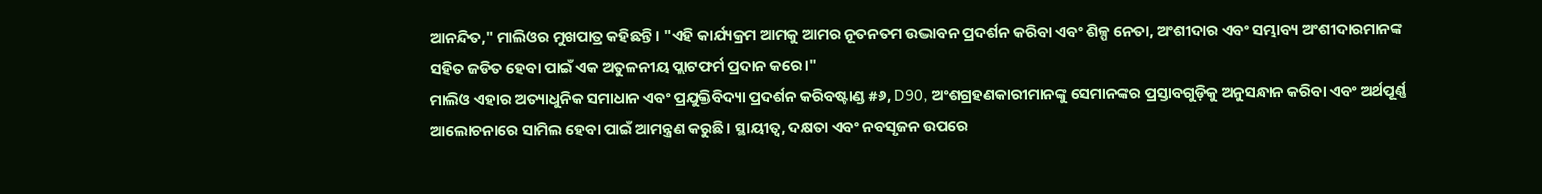ଆନନ୍ଦିତ," ମାଲିଓର ମୁଖପାତ୍ର କହିଛନ୍ତି। "ଏହି କାର୍ଯ୍ୟକ୍ରମ ଆମକୁ ଆମର ନୂତନତମ ଉଦ୍ଭାବନ ପ୍ରଦର୍ଶନ କରିବା ଏବଂ ଶିଳ୍ପ ନେତା, ଅଂଶୀଦାର ଏବଂ ସମ୍ଭାବ୍ୟ ଅଂଶୀଦାରମାନଙ୍କ ସହିତ ଜଡିତ ହେବା ପାଇଁ ଏକ ଅତୁଳନୀୟ ପ୍ଲାଟଫର୍ମ ପ୍ରଦାନ କରେ।"
ମାଲିଓ ଏହାର ଅତ୍ୟାଧୁନିକ ସମାଧାନ ଏବଂ ପ୍ରଯୁକ୍ତିବିଦ୍ୟା ପ୍ରଦର୍ଶନ କରିବଷ୍ଟାଣ୍ଡ #୬, D90, ଅଂଶଗ୍ରହଣକାରୀମାନଙ୍କୁ ସେମାନଙ୍କର ପ୍ରସ୍ତାବଗୁଡ଼ିକୁ ଅନୁସନ୍ଧାନ କରିବା ଏବଂ ଅର୍ଥପୂର୍ଣ୍ଣ ଆଲୋଚନାରେ ସାମିଲ ହେବା ପାଇଁ ଆମନ୍ତ୍ରଣ କରୁଛି। ସ୍ଥାୟୀତ୍ୱ, ଦକ୍ଷତା ଏବଂ ନବସୃଜନ ଉପରେ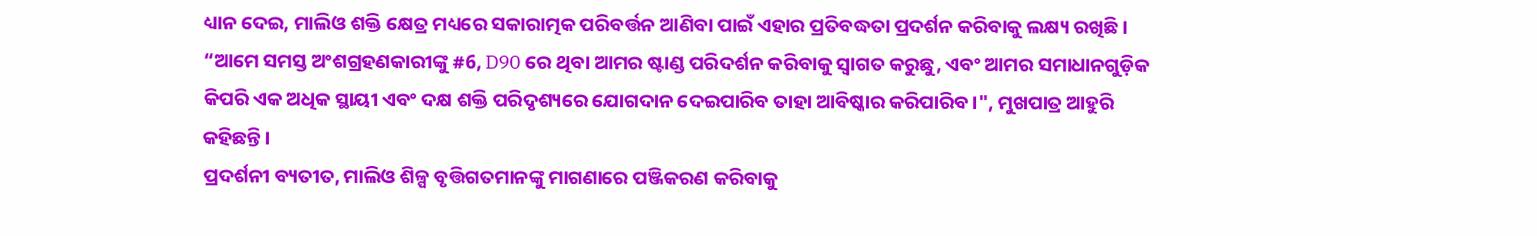ଧ୍ୟାନ ଦେଇ, ମାଲିଓ ଶକ୍ତି କ୍ଷେତ୍ର ମଧ୍ୟରେ ସକାରାତ୍ମକ ପରିବର୍ତ୍ତନ ଆଣିବା ପାଇଁ ଏହାର ପ୍ରତିବଦ୍ଧତା ପ୍ରଦର୍ଶନ କରିବାକୁ ଲକ୍ଷ୍ୟ ରଖିଛି।
“ଆମେ ସମସ୍ତ ଅଂଶଗ୍ରହଣକାରୀଙ୍କୁ #6, D90 ରେ ଥିବା ଆମର ଷ୍ଟାଣ୍ଡ ପରିଦର୍ଶନ କରିବାକୁ ସ୍ୱାଗତ କରୁଛୁ, ଏବଂ ଆମର ସମାଧାନଗୁଡ଼ିକ କିପରି ଏକ ଅଧିକ ସ୍ଥାୟୀ ଏବଂ ଦକ୍ଷ ଶକ୍ତି ପରିଦୃଶ୍ୟରେ ଯୋଗଦାନ ଦେଇପାରିବ ତାହା ଆବିଷ୍କାର କରିପାରିବ।", ମୁଖପାତ୍ର ଆହୁରି କହିଛନ୍ତି।
ପ୍ରଦର୍ଶନୀ ବ୍ୟତୀତ, ମାଲିଓ ଶିଳ୍ପ ବୃତ୍ତିଗତମାନଙ୍କୁ ମାଗଣାରେ ପଞ୍ଜିକରଣ କରିବାକୁ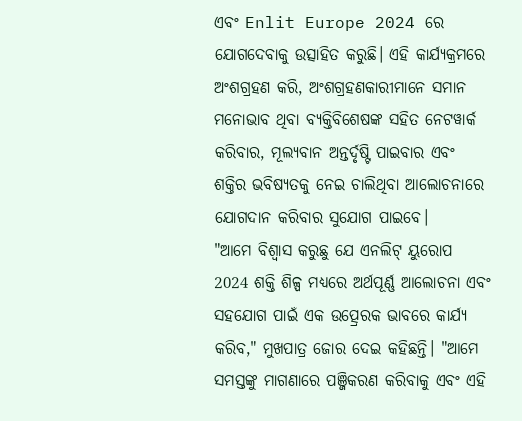ଏବଂ Enlit Europe 2024 ରେ ଯୋଗଦେବାକୁ ଉତ୍ସାହିତ କରୁଛି। ଏହି କାର୍ଯ୍ୟକ୍ରମରେ ଅଂଶଗ୍ରହଣ କରି, ଅଂଶଗ୍ରହଣକାରୀମାନେ ସମାନ ମନୋଭାବ ଥିବା ବ୍ୟକ୍ତିବିଶେଷଙ୍କ ସହିତ ନେଟୱାର୍କ କରିବାର, ମୂଲ୍ୟବାନ ଅନ୍ତର୍ଦୃଷ୍ଟି ପାଇବାର ଏବଂ ଶକ୍ତିର ଭବିଷ୍ୟତକୁ ନେଇ ଚାଲିଥିବା ଆଲୋଚନାରେ ଯୋଗଦାନ କରିବାର ସୁଯୋଗ ପାଇବେ।
"ଆମେ ବିଶ୍ୱାସ କରୁଛୁ ଯେ ଏନଲିଟ୍ ୟୁରୋପ 2024 ଶକ୍ତି ଶିଳ୍ପ ମଧ୍ୟରେ ଅର୍ଥପୂର୍ଣ୍ଣ ଆଲୋଚନା ଏବଂ ସହଯୋଗ ପାଇଁ ଏକ ଉତ୍ପ୍ରେରକ ଭାବରେ କାର୍ଯ୍ୟ କରିବ," ମୁଖପାତ୍ର ଜୋର ଦେଇ କହିଛନ୍ତି। "ଆମେ ସମସ୍ତଙ୍କୁ ମାଗଣାରେ ପଞ୍ଜିକରଣ କରିବାକୁ ଏବଂ ଏହି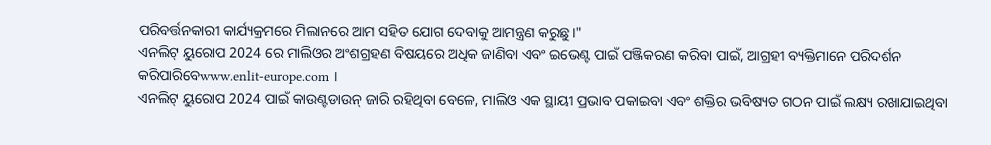ପରିବର୍ତ୍ତନକାରୀ କାର୍ଯ୍ୟକ୍ରମରେ ମିଲାନରେ ଆମ ସହିତ ଯୋଗ ଦେବାକୁ ଆମନ୍ତ୍ରଣ କରୁଛୁ।"
ଏନଲିଟ୍ ୟୁରୋପ 2024 ରେ ମାଲିଓର ଅଂଶଗ୍ରହଣ ବିଷୟରେ ଅଧିକ ଜାଣିବା ଏବଂ ଇଭେଣ୍ଟ ପାଇଁ ପଞ୍ଜିକରଣ କରିବା ପାଇଁ, ଆଗ୍ରହୀ ବ୍ୟକ୍ତିମାନେ ପରିଦର୍ଶନ କରିପାରିବେwww.enlit-europe.com ।
ଏନଲିଟ୍ ୟୁରୋପ 2024 ପାଇଁ କାଉଣ୍ଟଡାଉନ୍ ଜାରି ରହିଥିବା ବେଳେ, ମାଲିଓ ଏକ ସ୍ଥାୟୀ ପ୍ରଭାବ ପକାଇବା ଏବଂ ଶକ୍ତିର ଭବିଷ୍ୟତ ଗଠନ ପାଇଁ ଲକ୍ଷ୍ୟ ରଖାଯାଇଥିବା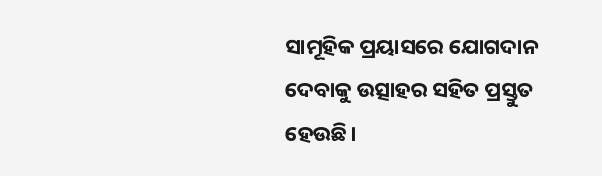ସାମୂହିକ ପ୍ରୟାସରେ ଯୋଗଦାନ ଦେବାକୁ ଉତ୍ସାହର ସହିତ ପ୍ରସ୍ତୁତ ହେଉଛି।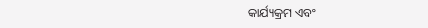କାର୍ଯ୍ୟକ୍ରମ ଏବଂ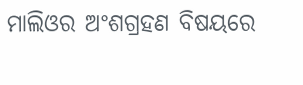ମାଲିଓର ଅଂଶଗ୍ରହଣ ବିଷୟରେ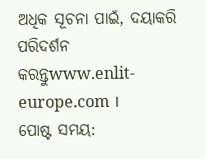ଅଧିକ ସୂଚନା ପାଇଁ, ଦୟାକରି ପରିଦର୍ଶନ କରନ୍ତୁwww.enlit-europe.com ।
ପୋଷ୍ଟ ସମୟ: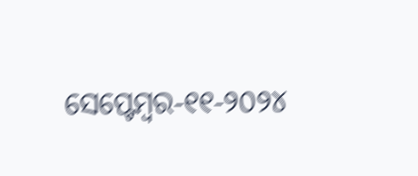ସେପ୍ଟେମ୍ବର-୧୧-୨୦୨୪